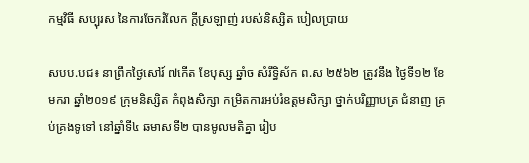កម្មវិធី សប្បុរស នៃការចែករំលែក ក្តីស្រឡាញ់ របស់និស្សិត បៀលប្រាយ

សបប.បជ៖ នាព្រឹកថ្ងៃសៅរ៍ ៧កើត ខែបុស្ស ឆ្នាំច សំរឹទ្ធិស័ក ព.ស ២៥៦២ ត្រូវនឹង ថ្ងៃទី១២ ខែមករា ឆ្នាំ២០១៩ ក្រុមនិស្សិត កំពុងសិក្សា កម្រិតការអប់រំឧត្តមសិក្សា ថ្នាក់បរិញ្ញាបត្រ ជំនាញ គ្រប់គ្រងទូទៅ នៅឆ្នាំទី៤ ឆមាសទី២ បានមូលមតិគ្នា រៀប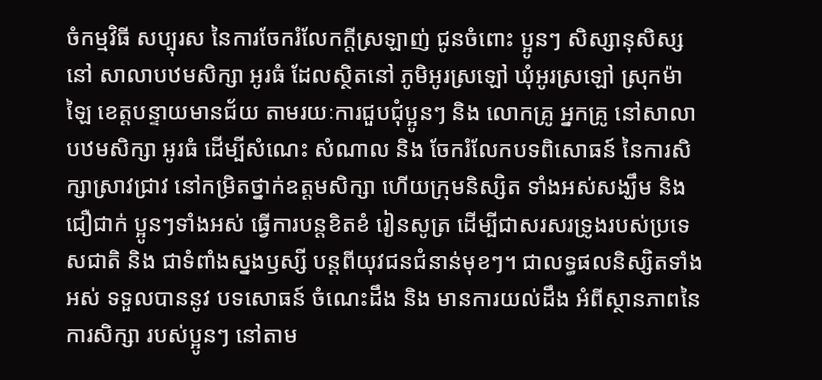ចំកម្មវិធី សប្បុរស នៃការចែករំលែកក្តីស្រឡាញ់ ជូនចំពោះ ប្អូនៗ សិស្សានុសិស្ស នៅ សាលាបឋមសិក្សា អូរធំ ដែលស្ថិតនៅ ភូមិអូរស្រឡៅ ឃុំអូរស្រឡៅ ស្រុកម៉ាឡៃ ខេត្តបន្ទាយមានជ័យ តាមរយៈការជួបជុំប្អូនៗ និង លោកគ្រូ អ្នកគ្រូ នៅសាលាបឋមសិក្សា អូរធំ ដើម្បីសំណេះ សំណាល និង ចែករំលែកបទពិសោធន៍ នៃការសិក្សាស្រាវជ្រាវ នៅកម្រិតថ្នាក់ឧត្តមសិក្សា ហើយក្រុមនិស្សិត ទាំងអស់សង្ឃឹម និងជឿជាក់ ប្អូនៗទាំងអស់ ធ្វើការបន្តខិតខំ រៀនសូត្រ ដើម្បីជាសរសរទ្រូងរបស់ប្រទេសជាតិ និង ជាទំពាំងស្នងឫស្សី បន្តពីយុវជនជំនាន់មុខៗ។ ជាលទ្ធផលនិស្សិតទាំងអស់ ទទួលបាននូវ បទសោធន៍ ចំណេះដឹង និង មានការយល់ដឹង អំពីស្ថានភាពនៃការសិក្សា របស់ប្អូនៗ នៅតាម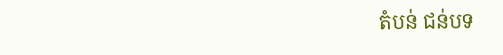តំបន់ ជន់បទ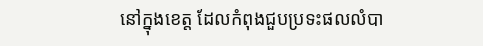នៅក្នុងខេត្ត ដែលកំពុងជួបប្រទះផលលំបា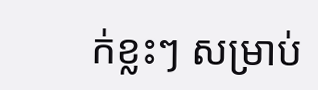ក់ខ្លះៗ សម្រាប់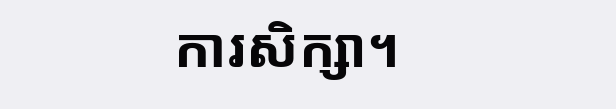ការសិក្សា។